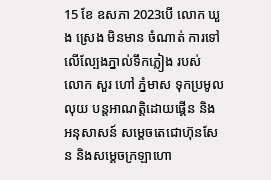15 ខែ ឧសភា 2023បេី លោក ឃួង ស្រេង មិនមាន ចំណាត់ ការទៅលើល្បែងភ្នាល់ទឹកភ្លៀង របស់ លោក សួរ ហៅ ភ្នំមាស ទុកប្រមូលលុយ បន្តអាណត្តិដោយផ្គេីន និង អនុសាសន៍ សម្តេចតេជោហ៊ុនសែន និងសម្តេចក្រឡាហោ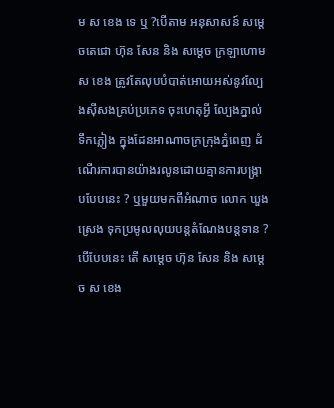ម ស ខេង ទេ ឬ ?បេីតាម អនុសាសន៍ សម្តេចតេជោ ហ៊ុន សែន និង សម្តេច ក្រឡាហោម ស ខេង ត្រូវតែលុបបំបាត់អោយអស់នូវល្បែងស៊ីសងគ្រប់ប្រភេទ ចុះហេតុអ្វី ល្បែងភ្នាល់ទឹកភ្លៀង ក្នុងដែនអាណាចក្រក្រុងភ្នំពេញ ដំណើរការបានយ៉ាងរលូនដោយគ្មានការបង្រ្កាបបែបនេះ ? ឬមួយមកពីអំណាច លោក ឃួង ស្រេង ទុកប្រមូលលុយបន្តតំណែងបន្តទាន ? បេីបែបនេះ តេី សម្ដេច ហ៊ុន សែន និង សម្តេច ស ខេង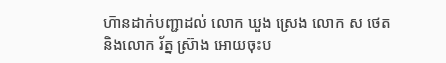ហ៑ានដាក់បញ្ជាដល់ លោក ឃួង ស្រេង លោក ស ថេត និងលោក រ័ត្ន ស្រ៊ាង អោយចុះប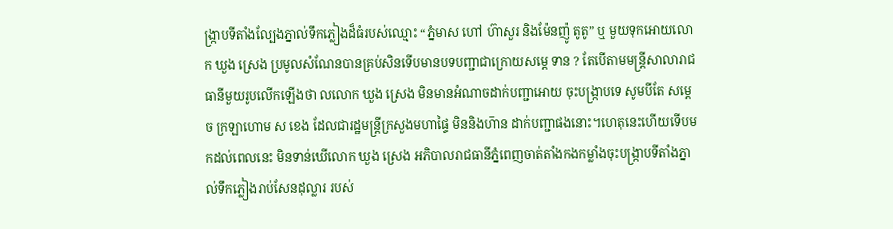ង្ក្រាបទីតាំងល្បែងភ្នាល់ទឹកភ្លៀងដ៏ធំរបស់ឈ្មោះ “ភ្នំមាស ហៅ ហ៊ាសួរ និងម៉ែនញ៉ូ តូតូ” ឬ មួយទុកអោយលោក ឃួង ស្រេង ប្រមូលសំណែនបានគ្រប់សិនទេីបមានបទបញ្ជាជាក្រោយសម្តេ ទាន ? តែបើតាមមន្ត្រីសាលារាជធានីមួយរូបលេីកឡើងថា លលោក ឃួង ស្រេង មិនមានអំណាចដាក់បញ្ជាអោយ ចុះបង្រ្កាបទេ សូមបីតែ សម្តេច ក្រឡាហោម ស ខេង ដែលជារដ្ឋមន្ត្រីក្រសួងមហាផ្ទៃ មិននិងហ៑ាន ដាក់បញ្ជាផងនោះ។ហេតុនេះហើយទេីបមកដល់ពេលនេះ មិនទាន់ឃើលោក ឃួង ស្រេង អភិបាលរាជធានីភ្នំពេញចាត់តាំងកងកម្លាំងចុះបង្ក្រាបទីតាំងភ្នាល់ទឹកភ្លៀងរាប់សែនដុល្លារ របស់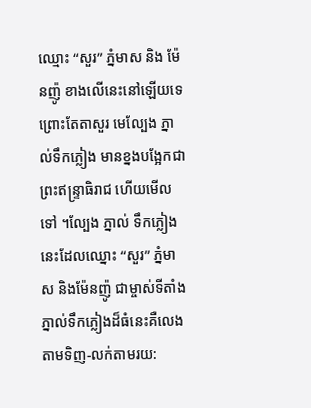ឈ្មោះ “សួរ” ភ្នំមាស និង ម៉ែនញ៉ូ ខាងលើនេះនៅឡើយទេ ព្រោះតែតាសួរ មេល្បែង ភ្នាល់ទឹកភ្លៀង មានខ្នងបង្អែកជា ព្រះឥន្ទ្រាធិរាជ ហើយមេីលទៅ ។ល្បែង ភ្នាល់ ទឹកភ្លៀងនេះដែលឈ្នោះ “សួរ” ភ្នំមាស និងម៉ែនញ៉ូ ជាម្ចាស់ទីតាំងភ្នាល់ទឹកភ្លៀងដ៏ធំនេះគឺលេងតាមទិញ-លក់តាមរយ: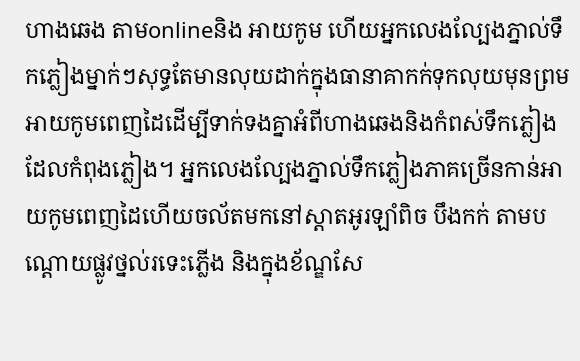ហាងឆេង តាមonlineនិង អាយកូម ហើយអ្នកលេងល្បែងភ្នាល់ទឹកភ្លៀងម្នាក់ៗសុទ្ធតែមានលុយដាក់ក្នុងធានាគាកក់ទុកលុយមុនព្រមអាយកូមពេញដៃដើម្បីទាក់ទងគ្នាអំពីហាងឆេងនិងកំពស់ទឹកភ្លៀងដែលកំពុងភ្លៀង។ អ្នកលេងល្បែងភ្នាល់ទឹកភ្លៀងភាគច្រើនកាន់អាយកូមពេញដៃហើយចល័តមកនៅស្តាតអូរឡាំពិច បឹងកក់ តាមបណ្តោយផ្លូវថ្នល់រទេះភ្លើង និងក្នុងខ័ណ្ឌសែ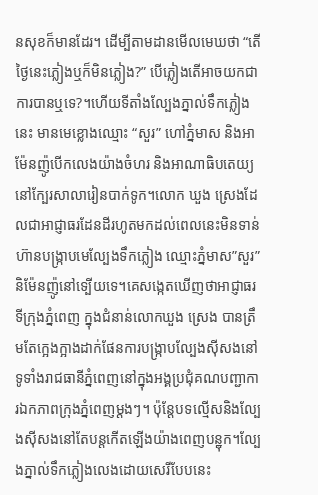នសុខក៏មានដែរ។ ដើម្បីតាមដានមើលមេឃថា “តើថ្ងៃនេះភ្លៀងឬក៏មិនភ្លៀង?” បើភ្លៀងតើអាចយកជាការបានឬទេ?។ហេីយទីតាំងល្បែងភ្នាល់ទឹកភ្លៀងនេះ មានមេខ្លោងឈ្មោះ “សួរ” ហៅភ្នំមាស និងអាម៉ែនញ៉ូបើកលេងយ៉ាងចំហរ និងអាណាធិបតេយ្យនៅក្បែរសាលារៀនបាក់ទូក។លោក ឃួង ស្រេងដែលជាអាជ្ញាធរដែនដីរហូតមកដល់ពេលនេះមិនទាន់ហ៊ានបង្រ្កាបមេល្បែងទឹកភ្លៀង ឈ្មោះភ្នំមាស”សួរ” និម៉ែនញ៉ូនៅទ្បើយទេ។គេសង្កេតឃើញថាអាជ្ញាធរទីក្រុងភ្នំពេញ ក្នុងជំនាន់លោកឃួង ស្រេង បានត្រឹមតែក្អេងក្អាងដាក់ផែនការបង្ក្រាបល្បែងសុីសងនៅទូទាំងរាជធានីភ្នំពេញនៅក្នុងអង្គប្រជុំគណបញ្ជាការឯកភាពក្រុងភ្នំពេញម្តងៗ។ ប៉ុន្តែបទល្មើសនិងល្បែងសុីសងនៅតែបន្តកើតឡើងយ៉ាងពេញបន្ឋុក។ល្បែងភ្នាល់ទឹកភ្លៀងលេងដោយសេរីបែបនេះ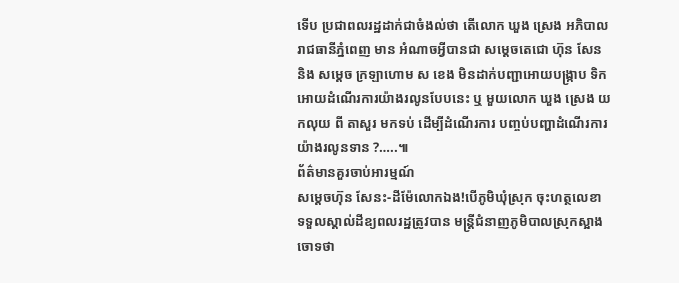ទេីប ប្រជាពលរដ្ឋដាក់ជាចំងល់ថា តេីលោក ឃួង ស្រេង អភិបាលរាជធានីភ្នំពេញ មាន អំណាចអ្វីបានជា សម្តេចតេជោ ហ៊ុន សែន និង សម្តេច ក្រឡាហោម ស ខេង មិនដាក់បញ្ជាអោយបង្រ្កាប ទិកអោយដំណើរការយ៉ាងរលូនបែបនេះ ឬ មួយលោក ឃួង ស្រេង យកលុយ ពី តាសួរ មកទប់ ដេីម្បីដំណើរការ បញ្ចប់បញ្ហាដំណើរការយ៉ាងរលូនទាន ?…..៕
ព័ត៌មានគួរចាប់អារម្មណ៍
សម្តេចហ៊ុន សែនះ-ដីម៉ែលោកឯង!បើភូមិឃុំស្រុក ចុះហត្ថលេខា ទទួលស្គាល់ដីឧ្យពលរដ្ឋត្រូវបាន មន្រ្តីជំនាញភូមិបាលស្រុកស្អាង ចោទថា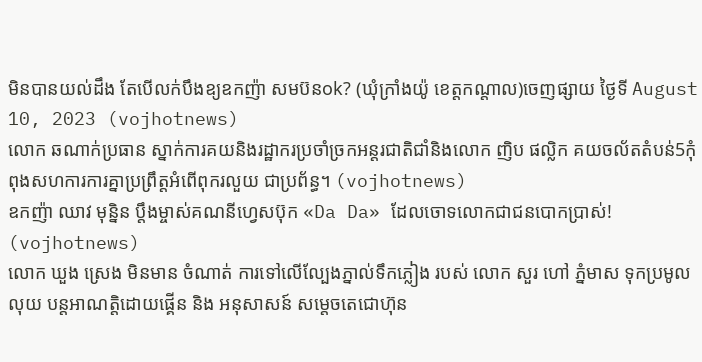មិនបានយល់ដឹង តែបើលក់បឹងឧ្យឧកញ៉ា សមប៊នok? (ឃុំក្រាំងយ៉ូ ខេត្តកណ្តាល)ចេញផ្សាយ ថ្ងៃទី August 10, 2023 (vojhotnews)
លោក ឆណាក់ប្រធាន ស្នាក់ការគយនិងរដ្ឋាករប្រចាំច្រកអន្តរជាតិជាំនិងលោក ញិប ផល្លិក គយចល័តតំបន់5កុំពុងសហការការគ្នាប្រព្រឹត្តអំពើពុករលួយ ជាប្រព័ន្ធ។ (vojhotnews)
ឧកញ៉ា ឈាវ មុន្និន ប្តឹងម្ចាស់គណនីហ្វេសប៊ុក «Da Da» ដែលចោទលោកជាជនបោកប្រាស់! (vojhotnews)
លោក ឃួង ស្រេង មិនមាន ចំណាត់ ការទៅលើល្បែងភ្នាល់ទឹកភ្លៀង របស់ លោក សួរ ហៅ ភ្នំមាស ទុកប្រមូលលុយ បន្តអាណត្តិដោយផ្គេីន និង អនុសាសន៍ សម្តេចតេជោហ៊ុន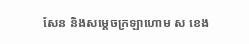សែន និងសម្តេចក្រឡាហោម ស ខេង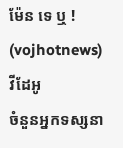ម៉ែន ទេ ឬ ! (vojhotnews)
វីដែអូ
ចំនួនអ្នកទស្សនា